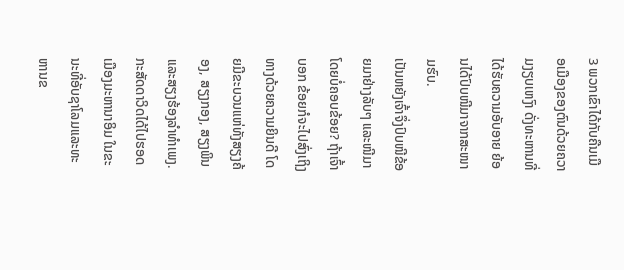3 ພວກເຂົາໄດ້ກັບຄືນເມືອເມືອງຂອງຕົນດ້ວຍຄວາມງຽບເຫງົາ ດັ່ງທະຫານທີ່ໄດ້ຮັບຄວາມອັບອາຍ ຍ້ອນໄດ້ປົບໜີມາຈາກສະໜາມຮົບ.
ເປັນຫຍັງເຈົ້າຈຶ່ງປົບໜີຂ້ອຍມາຢ່າງລັບໆ ແລະໜີມາໂດຍບໍ່ຄອບຂ້ອຍ? ຖ້າເຈົ້າບອກ ຂ້ອຍກໍຈະໄປສົ່ງເຖິງທາງດ້ວຍຄວາມຍິນດີ ໂດຍມີຂະບວນແຫ່ທັງສຽງຄ້ອງ, ສຽງກອງ, ສຽງພິນ ແລະສຽງຮ້ອງລຳທຳເພງ.
ກະສັດດາວິດໄດ້ໄປຮອດເມືອງມະຫານາອິມ ໃນຂະນະທີ່ອັບຊາໂລມແລະທະຫານຂ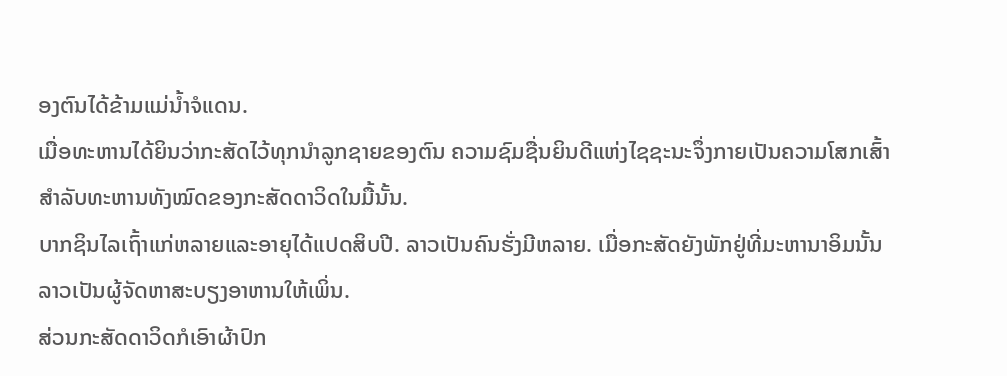ອງຕົນໄດ້ຂ້າມແມ່ນໍ້າຈໍແດນ.
ເມື່ອທະຫານໄດ້ຍິນວ່າກະສັດໄວ້ທຸກນຳລູກຊາຍຂອງຕົນ ຄວາມຊົມຊື່ນຍິນດີແຫ່ງໄຊຊະນະຈຶ່ງກາຍເປັນຄວາມໂສກເສົ້າ ສຳລັບທະຫານທັງໝົດຂອງກະສັດດາວິດໃນມື້ນັ້ນ.
ບາກຊິນໄລເຖົ້າແກ່ຫລາຍແລະອາຍຸໄດ້ແປດສິບປີ. ລາວເປັນຄົນຮັ່ງມີຫລາຍ. ເມື່ອກະສັດຍັງພັກຢູ່ທີ່ມະຫານາອິມນັ້ນ ລາວເປັນຜູ້ຈັດຫາສະບຽງອາຫານໃຫ້ເພິ່ນ.
ສ່ວນກະສັດດາວິດກໍເອົາຜ້າປົກ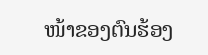ໜ້າຂອງຕົນຮ້ອງ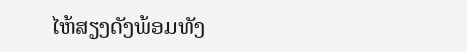ໄຫ້ສຽງດັງພ້ອມທັງ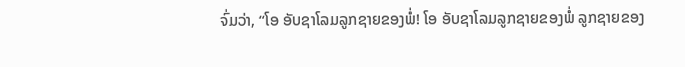ຈົ່ມວ່າ, “ໂອ ອັບຊາໂລມລູກຊາຍຂອງພໍ່! ໂອ ອັບຊາໂລມລູກຊາຍຂອງພໍ່ ລູກຊາຍຂອງ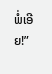ພໍ່ເອີຍ!”